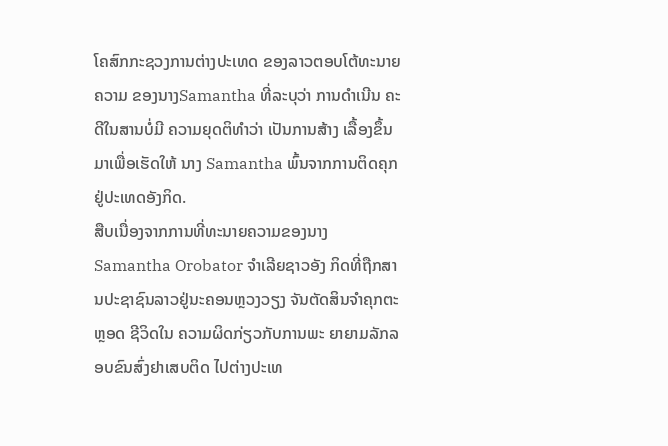ໂຄສົກກະຊວງການຕ່າງປະເທດ ຂອງລາວຕອບໂຕ້ທະນາຍຄວາມ ຂອງນາງSamantha ທີ່ລະບຸວ່າ ການດຳເນີນ ຄະດີໃນສານບໍ່ມີ ຄວາມຍຸດຕິທຳວ່າ ເປັນການສ້າງ ເລື້ອງຂຶ້ນມາເພື່ອເຮັດໃຫ້ ນາງ Samantha ພົ້ນຈາກການຕິດຄຸກ ຢູ່ປະເທດອັງກິດ.
ສືບເນື່ອງຈາກການທີ່ທະນາຍຄວາມຂອງນາງ Samantha Orobator ຈຳເລີຍຊາວອັງ ກິດທີ່ຖືກສານປະຊາຊົນລາວຢູ່ນະຄອນຫຼວງວຽງ ຈັນຕັດສິນຈຳຄຸກຕະຫຼອດ ຊີວິດໃນ ຄວາມຜິດກ່ຽວກັບການພະ ຍາຍາມລັກລອບຂົນສົ່ງຢາເສບຕິດ ໄປຕ່າງປະເທ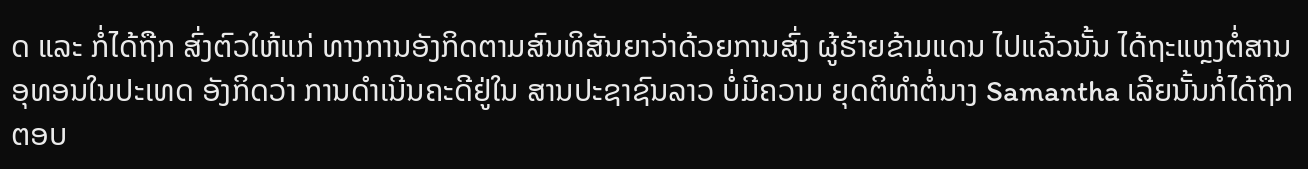ດ ແລະ ກໍ່ໄດ້ຖືກ ສົ່ງຕົວໃຫ້ແກ່ ທາງການອັງກິດຕາມສົນທິສັນຍາວ່າດ້ວຍການສົ່ງ ຜູ້ຮ້າຍຂ້າມແດນ ໄປແລ້ວນັ້ນ ໄດ້ຖະແຫຼງຕໍ່ສານອຸທອນໃນປະເທດ ອັງກິດວ່າ ການດຳເນີນຄະດີຢູ່ໃນ ສານປະຊາຊົນລາວ ບໍ່ມີຄວາມ ຍຸດຕິທຳຕໍ່ນາງ Samantha ເລີຍນັ້ນກໍ່ໄດ້ຖືກຕອບ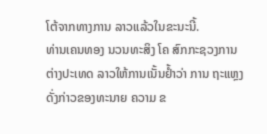ໂຕ້ຈາກທາງການ ລາວແລ້ວໃນຂະນະນີ້.
ທ່ານເຄນທອງ ນວນທະສິງ ໂຄ ສົກກະຊວງການຕ່າງປະເທດ ລາວໃຫ້ການເນັ້ນຢ້ຳວ່າ ການ ຖະແຫຼງດັ່ງກ່າວຂອງທະນາຍ ຄວາມ ຂ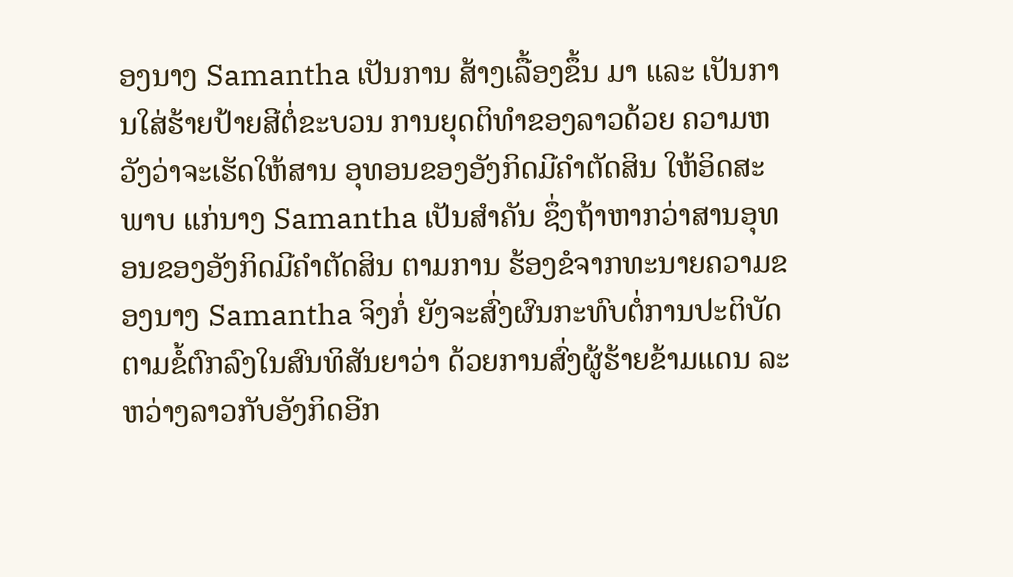ອງນາງ Samantha ເປັນການ ສ້າງເລື້ອງຂຶ້ນ ມາ ແລະ ເປັນການໃສ່ຮ້າຍປ້າຍສີຕໍ່ຂະບວນ ການຍຸດຕິທຳຂອງລາວດ້ວຍ ຄວາມຫວັງວ່າຈະເຮັດໃຫ້ສານ ອຸທອນຂອງອັງກິດມີຄຳຕັດສິນ ໃຫ້ອິດສະພາບ ແກ່ນາງ Samantha ເປັນສຳຄັນ ຊຶ່ງຖ້າຫາກວ່າສານອຸທອນຂອງອັງກິດມີຄຳຕັດສິນ ຕາມການ ຮ້ອງຂໍຈາກທະນາຍຄວາມຂອງນາງ Samantha ຈິງກໍ່ ຍັງຈະສົ່ງຜົນກະທົບຕໍ່ການປະຕິບັດຕາມຂໍ້ຕົກລົງໃນສົນທິສັນຍາວ່າ ດ້ວຍການສົ່ງຜູ້ຮ້າຍຂ້າມແດນ ລະຫວ່າງລາວກັບອັງກິດອີກ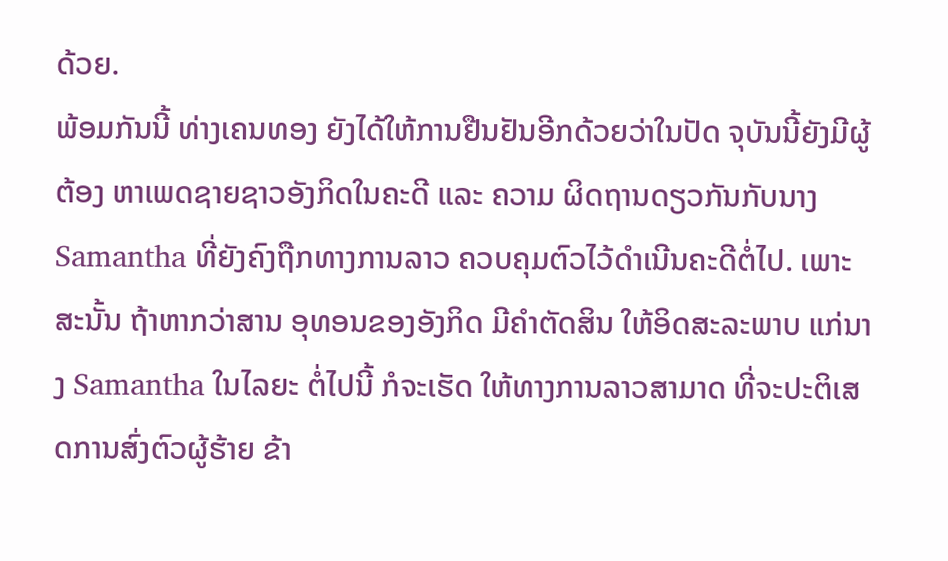ດ້ວຍ.
ພ້ອມກັນນີ້ ທ່າງເຄນທອງ ຍັງໄດ້ໃຫ້ການຢືນຢັນອີກດ້ວຍວ່າໃນປັດ ຈຸບັນນີ້ຍັງມີຜູ້ຕ້ອງ ຫາເພດຊາຍຊາວອັງກິດໃນຄະດີ ແລະ ຄວາມ ຜິດຖານດຽວກັນກັບນາງ Samantha ທີ່ຍັງຄົງຖືກທາງການລາວ ຄວບຄຸມຕົວໄວ້ດຳເນີນຄະດີຕໍ່ໄປ. ເພາະສະນັ້ນ ຖ້າຫາກວ່າສານ ອຸທອນຂອງອັງກິດ ມີຄຳຕັດສິນ ໃຫ້ອິດສະລະພາບ ແກ່ນາງ Samantha ໃນໄລຍະ ຕໍ່ໄປນີ້ ກໍຈະເຮັດ ໃຫ້ທາງການລາວສາມາດ ທີ່ຈະປະຕິເສດການສົ່ງຕົວຜູ້ຮ້າຍ ຂ້າ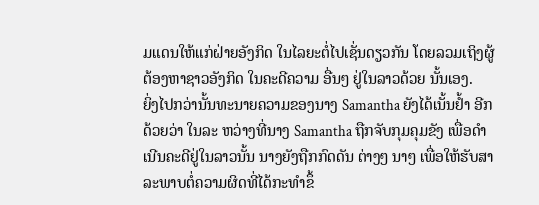ມແດນໃຫ້ແກ່ຝ່າຍອັງກິດ ໃນໄລຍະຕໍ່ໄປເຊັ່ນດຽວກັນ ໂດຍລວມເຖິງຜູ້ຕ້ອງຫາຊາວອັງກິດ ໃນຄະດີຄວາມ ອື່ນໆ ຢູ່ໃນລາວດ້ວຍ ນັ້ນເອງ.
ຍິ່ງໄປກວ່ານັ້ນທະນາຍຄວາມຂອງນາງ Samantha ຍັງໄດ້ເນັ້ນຢ້ຳ ອີກດ້ວຍວ່າ ໃນລະ ຫວ່າງທີ່ນາງ Samantha ຖືກຈັບກຸມຄຸມຂັງ ເພື່ອດຳເນີນຄະດີຢູ່ໃນລາວນັ້ນ ນາງຍັງຖືກກົດດັນ ຕ່າງໆ ນາໆ ເພື່ອໃຫ້ຮັບສາລະພາບຕໍ່ຄວາມຜິດທີ່ໄດ້ກະທຳຂຶ້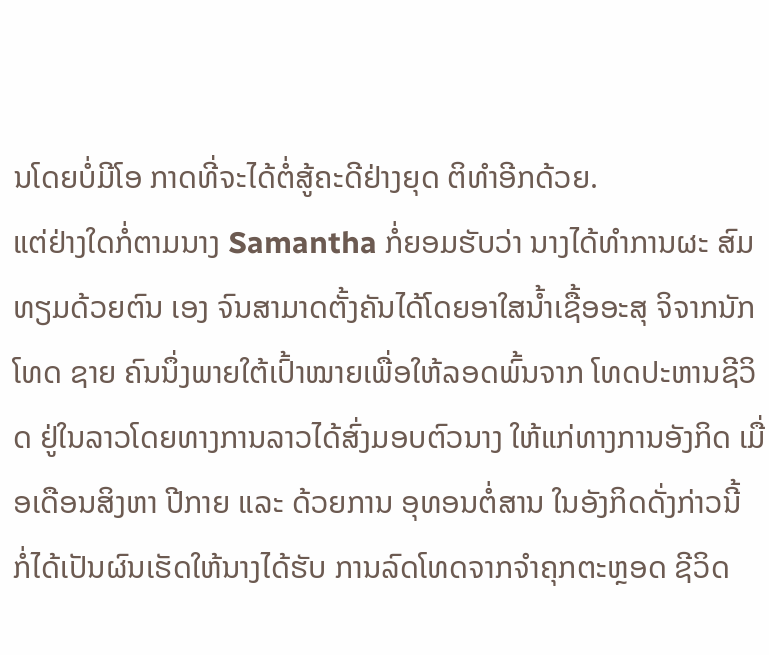ນໂດຍບໍ່ມີໂອ ກາດທີ່ຈະໄດ້ຕໍ່ສູ້ຄະດີຢ່າງຍຸດ ຕິທຳອີກດ້ວຍ.
ແຕ່ຢ່າງໃດກໍ່ຕາມນາງ Samantha ກໍ່ຍອມຮັບວ່າ ນາງໄດ້ທຳການຜະ ສົມທຽມດ້ວຍຕົນ ເອງ ຈົນສາມາດຕັ້ງຄັນໄດ້ໂດຍອາໃສນໍ້າເຊື້ອອະສຸ ຈິຈາກນັກໂທດ ຊາຍ ຄົນນຶ່ງພາຍໃຕ້ເປົ້າໝາຍເພື່ອໃຫ້ລອດພົ້ນຈາກ ໂທດປະຫານຊີວິດ ຢູ່ໃນລາວໂດຍທາງການລາວໄດ້ສົ່ງມອບຕົວນາງ ໃຫ້ແກ່ທາງການອັງກິດ ເມື່ອເດືອນສິງຫາ ປີກາຍ ແລະ ດ້ວຍການ ອຸທອນຕໍ່ສານ ໃນອັງກິດດັ່ງກ່າວນີ້ ກໍ່ໄດ້ເປັນຜົນເຮັດໃຫ້ນາງໄດ້ຮັບ ການລົດໂທດຈາກຈຳຄຸກຕະຫຼອດ ຊີວິດ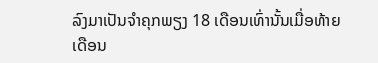ລົງມາເປັນຈຳຄຸກພຽງ 18 ເດືອນເທົ່ານັ້ນເມື່ອທ້າຍ ເດືອນ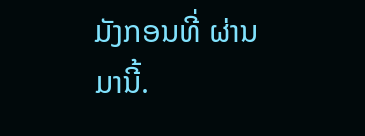ມັງກອນທີ່ ຜ່ານມານີ້.